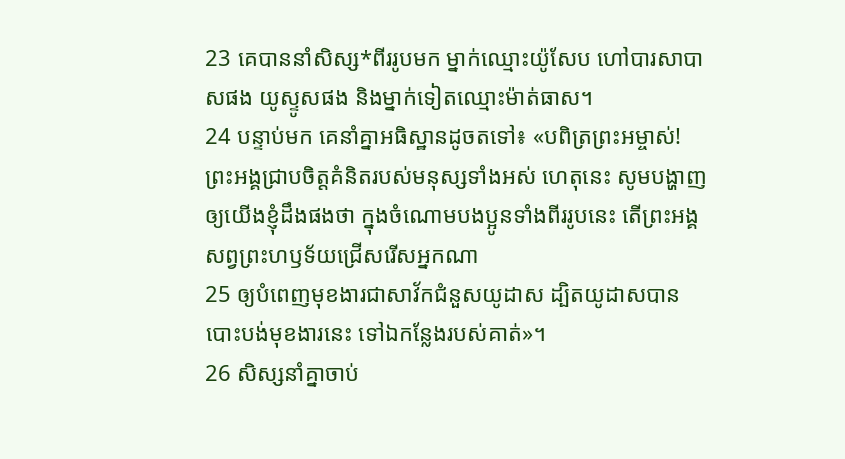23 គេបាននាំសិស្ស*ពីររូបមក ម្នាក់ឈ្មោះយ៉ូសែប ហៅបារសាបាសផង យូស្ទូសផង និងម្នាក់ទៀតឈ្មោះម៉ាត់ធាស។
24 បន្ទាប់មក គេនាំគ្នាអធិស្ឋានដូចតទៅ៖ «បពិត្រព្រះអម្ចាស់! ព្រះអង្គជ្រាបចិត្តគំនិតរបស់មនុស្សទាំងអស់ ហេតុនេះ សូមបង្ហាញឲ្យយើងខ្ញុំដឹងផងថា ក្នុងចំណោមបងប្អូនទាំងពីររូបនេះ តើព្រះអង្គសព្វព្រះហឫទ័យជ្រើសរើសអ្នកណា
25 ឲ្យបំពេញមុខងារជាសាវ័កជំនួសយូដាស ដ្បិតយូដាសបានបោះបង់មុខងារនេះ ទៅឯកន្លែងរបស់គាត់»។
26 សិស្សនាំគ្នាចាប់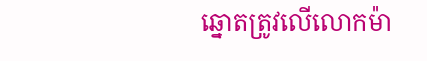ឆ្នោតត្រូវលើលោកម៉ា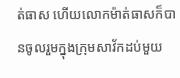ត់ធាស ហើយលោកម៉ាត់ធាសក៏បានចូលរួមក្នុងក្រុមសាវ័កដប់មួយ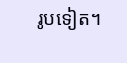រូបទៀត។